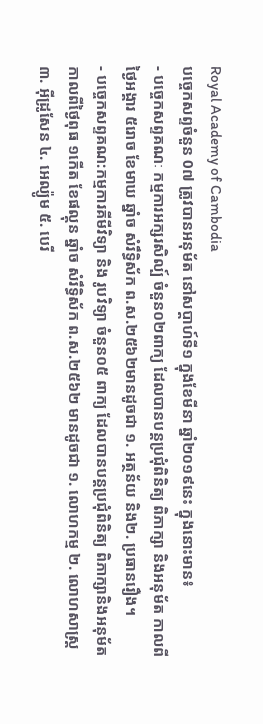Royal Academy of Cambodia
បច្ចេកសព្ទចំនួន 0៧ ត្រូវបានអនុម័ត នៅសប្តាហ៍ទី១ ក្នុងខែមីនា ឆ្នាំ២០១៩នេះ ក្នុងនោះមាន៖
- បច្ចេកសព្ទគណៈ កម្មការអក្សរសិល្ប៍ ចំនួន០២ពាក្យ ដែលបានបន្តប្រជុំពិនិត្យ ពិភាក្សា និងអនុម័ត កាលពីថ្ងៃអង្គារ ៥រោច ខែមាឃ ឆ្នាំច សំរឹទ្ធិស័ក ព.ស.២៥៦២មានដូចជា ១. អត្ថន័យ និង២. ប្រធានរឿង។
- បច្ចេកសព្ទគណ:កម្មការគីមីវិទ្យា និង រូបវិទ្យា ចំនួន០៥ ពាក្យ ដែលបានបន្តប្រជុំពិនិត្យ ពិភាក្សានិងអនុម័ត កាលពីថ្ងៃពុធ ១កើត ខែផល្គុន ឆ្នាំច សំរឹទ្ធិស័ក ព.ស.២៥៦២ មានដូចជា ១. លោហកម្ម ២. លោហសាស្ត្រ ៣. អ៊ីដ្រូសែន ៤. អេល្យ៉ូម ៥. បេរី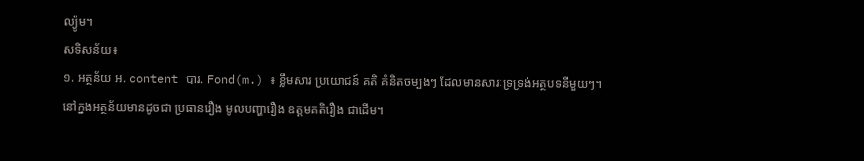ល្យ៉ូម។
សទិសន័យ៖
១. អត្ថន័យ អ. content បារ. Fond(m.) ៖ ខ្លឹមសារ ប្រយោជន៍ គតិ គំនិតចម្បងៗ ដែលមានសារៈទ្រទ្រង់អត្ថបទនីមួយៗ។
នៅក្នងអត្ថន័យមានដូចជា ប្រធានរឿង មូលបញ្ហារឿង ឧត្តមគតិរឿង ជាដើម។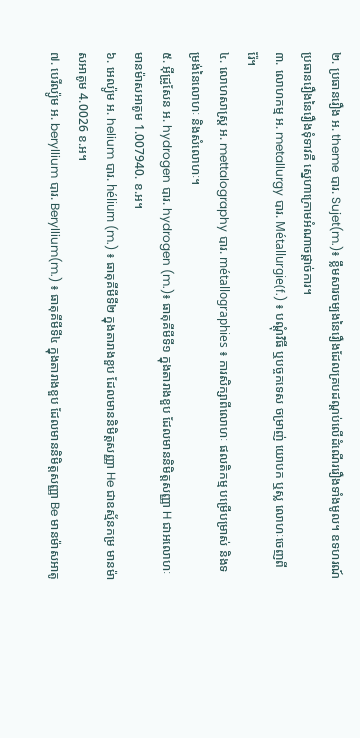២. ប្រធានរឿង អ. theme បារ. Sujet(m.)៖ ខ្លឹមសារចម្បងនៃរឿងដែលគ្របដណ្តប់លើដំណើររឿងទាំងមូល។ ឧទហរណ៍ ប្រធានរឿងនៃរឿងទុំទាវគឺ ស្នេហាក្រោមអំណាចផ្តាច់ការ។
៣. លោហកម្ម អ. metallurgy បារ. Métallurgie(f.) ៖ បណ្តុំវិធី ឬបច្ចកទេស ចម្រាញ់ យោបក ឬស្ល លោហៈចេញពីរ៉ែ។
៤. លោហសាស្ត្រ អ. mettalography បារ. métallographies ៖ ការសិក្សាពីលោហៈ ផលតិកម្ម បម្រើបម្រាស់ និងទម្រង់នៃលោហៈ និងសំលោហៈ។
៥. អ៊ីដ្រូសែន អ. hydrogen បារ. hydrogen (m.)៖ ធាតុគីមីទី១ ក្នុងតារាងខួប ដែលមាននិមិត្តសញ្ញា H ជាអលោហៈ មានម៉ាសអាតូម 1.007940. ខ.អ។
៦. អេល្យ៉ូម អ. helium បារ. hélium (m.) ៖ ធាតុគីមីទី២ ក្នុងតារាងខួប ដែលមាននិមិត្តសញ្ញា He ជាឧស្ម័នកម្រ មានម៉ាសអាតូម 4.0026 ខ.អ។
៧. បេរីល្យ៉ូម អ. beryllium បារ. Beryllium(m.) ៖ ធាតុគីមីទី៤ ក្នុងតារាងខួប ដែលមាននិមិត្តសញ្ញា Be មានម៉ាសអាតូ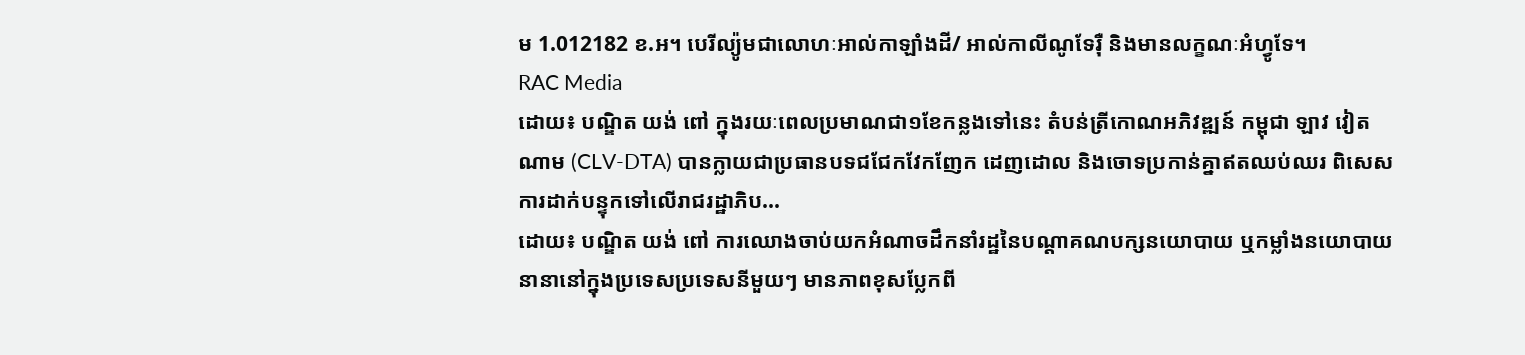ម 1.012182 ខ.អ។ បេរីល្យ៉ូមជាលោហៈអាល់កាឡាំងដី/ អាល់កាលីណូទែរ៉ឺ និងមានលក្ខណៈអំហ្វូទែ។
RAC Media
ដោយ៖ បណ្ឌិត យង់ ពៅ ក្នុងរយៈពេលប្រមាណជា១ខែកន្លងទៅនេះ តំបន់ត្រីកោណអភិវឌ្ឍន៍ កម្ពុជា ឡាវ វៀតណាម (CLV-DTA) បានក្លាយជាប្រធានបទជជែកវែកញែក ដេញដោល និងចោទប្រកាន់គ្នាឥតឈប់ឈរ ពិសេសការដាក់បន្ទុកទៅលើរាជរដ្ឋាភិប...
ដោយ៖ បណ្ឌិត យង់ ពៅ ការឈោងចាប់យកអំណាចដឹកនាំរដ្ឋនៃបណ្ដាគណបក្សនយោបាយ ឬកម្លាំងនយោបាយនានានៅក្នុងប្រទេសប្រទេសនីមួយៗ មានភាពខុសប្លែកពី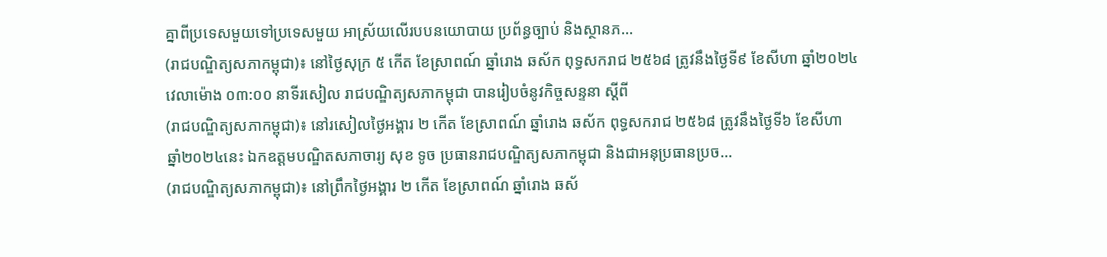គ្នាពីប្រទេសមួយទៅប្រទេសមួយ អាស្រ័យលើរបបនយោបាយ ប្រព័ន្ធច្បាប់ និងស្ថានភ...
(រាជបណ្ឌិត្យសភាកម្ពុជា)៖ នៅថ្ងៃសុក្រ ៥ កើត ខែស្រាពណ៍ ឆ្នាំរោង ឆស័ក ពុទ្ធសករាជ ២៥៦៨ ត្រូវនឹងថ្ងៃទី៩ ខែសីហា ឆ្នាំ២០២៤ វេលាម៉ោង ០៣:០០ នាទីរសៀល រាជបណ្ឌិត្យសភាកម្ពុជា បានរៀបចំនូវកិច្ចសន្ទនា ស្ដីពី
(រាជបណ្ឌិត្យសភាកម្ពុជា)៖ នៅរសៀលថ្ងៃអង្គារ ២ កើត ខែស្រាពណ៍ ឆ្នាំរោង ឆស័ក ពុទ្ធសករាជ ២៥៦៨ ត្រូវនឹងថ្ងៃទី៦ ខែសីហា ឆ្នាំ២០២៤នេះ ឯកឧត្ដមបណ្ឌិតសភាចារ្យ សុខ ទូច ប្រធានរាជបណ្ឌិត្យសភាកម្ពុជា និងជាអនុប្រធានប្រច...
(រាជបណ្ឌិត្យសភាកម្ពុជា)៖ នៅព្រឹកថ្ងៃអង្គារ ២ កើត ខែស្រាពណ៍ ឆ្នាំរោង ឆស័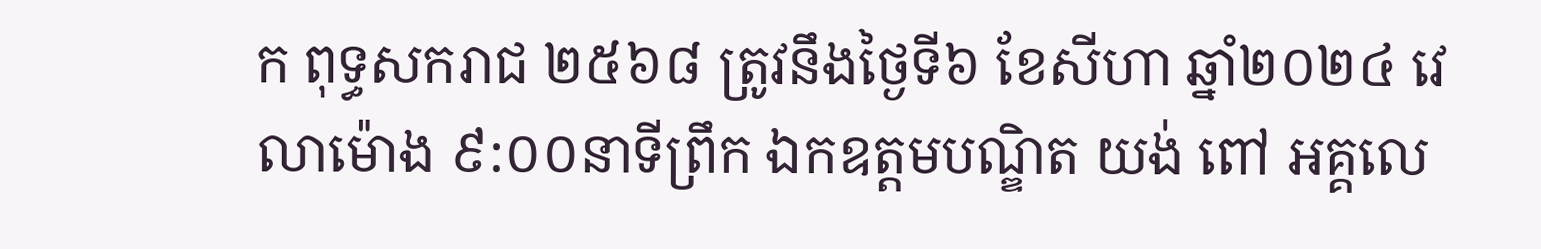ក ពុទ្ធសករាជ ២៥៦៨ ត្រូវនឹងថ្ងៃទី៦ ខែសីហា ឆ្នាំ២០២៤ វេលាម៉ោង ៩:០០នាទីព្រឹក ឯកឧត្ដមបណ្ឌិត យង់ ពៅ អគ្គលេ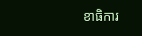ខាធិការ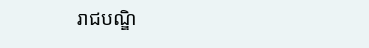រាជបណ្ឌិ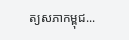ត្យសភាកម្ពុជ...